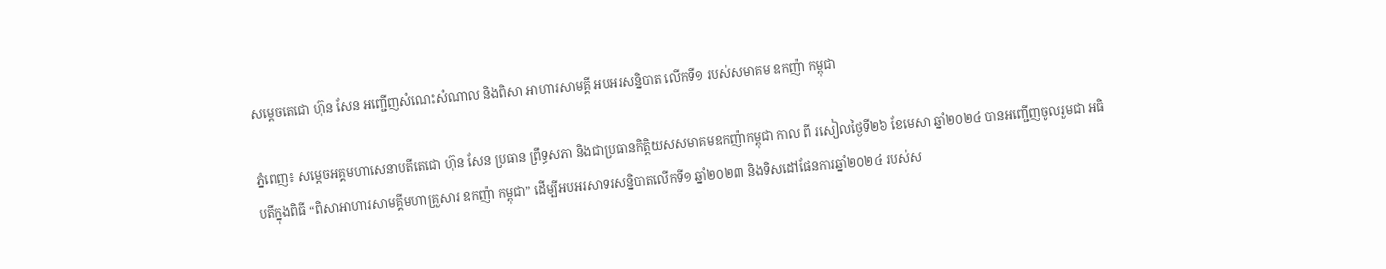សម្តេចតេជោ ហ៊ុន សែន អញ្ជើញសំណេះសំណាល និងពិសា អាហារសាមគ្គី អបអរសន្និបាត លើកទី១ របស់សមាគម ឧកញ៉ា កម្ពុជា

ភ្នំពេញ៖ សម្តេចអគ្គមហាសេនាបតីតេជោ ហ៊ុន សែន ប្រធាន ព្រឹទ្ធសភា និងជាប្រធានកិត្តិយសសមាគមឧកញ៉ាកម្ពុជា កាល ពី រសៀលថ្ងៃទី២៦ ខែមេសា ឆ្នាំ២០២៤ បានអញ្ជើញចូលរួមជា អធិបតីក្នុងពិធី “ពិសាអាហារសាមគ្គីមហាគ្រួសារ ឧកញ៉ា កម្ពុជា” ដើម្បីអបអរសាទរសន្និបាតលើកទី១ ឆ្នាំ២០២៣ និងទិសដៅផែនការឆ្នាំ២០២៤ របស់ស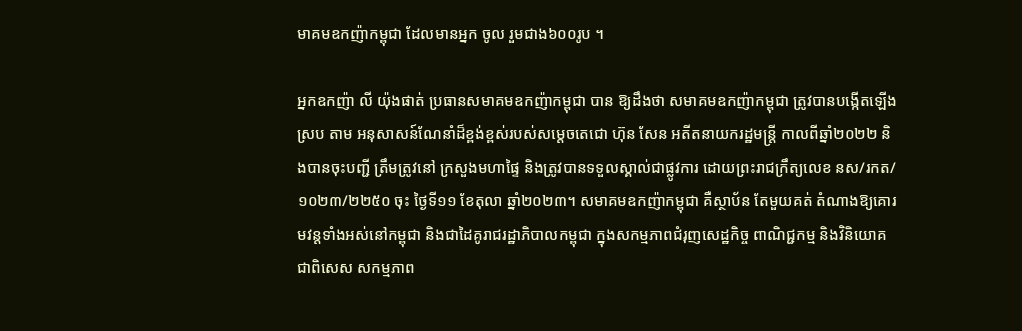មាគមឧកញ៉ាកម្ពុជា ដែលមានអ្នក ចូល រួមជាង៦០០រូប ។

អ្នកឧកញ៉ា លី យ៉ុងផាត់ ប្រធានសមាគមឧកញ៉ាកម្ពុជា បាន ឱ្យដឹងថា សមាគមឧកញ៉ាកម្ពុជា ត្រូវបានបង្កើតឡើងស្រប តាម អនុសាសន៍ណែនាំដ៏ខ្ពង់ខ្ពស់របស់សម្តេចតេជោ ហ៊ុន សែន អតីតនាយករដ្ឋមន្ត្រី កាលពីឆ្នាំ២០២២ និងបានចុះបញ្ជី ត្រឹមត្រូវនៅ ក្រសួងមហាផ្ទៃ និងត្រូវបានទទួលស្គាល់ជាផ្លូវការ ដោយព្រះរាជក្រឹត្យលេខ នស/រកត/១០២៣/២២៥០ ចុះ ថ្ងៃទី១១ ខែតុលា ឆ្នាំ២០២៣។ សមាគមឧកញ៉ាកម្ពុជា គឺស្ថាប័ន តែមួយគត់ តំណាងឱ្យគោរមវន្តទាំងអស់នៅកម្ពុជា និងជាដៃគូរាជរដ្ឋាភិបាលកម្ពុជា ក្នុងសកម្មភាពជំរុញសេដ្ឋកិច្ច ពាណិជ្ជកម្ម និងវិនិយោគ ជាពិសេស សកម្មភាព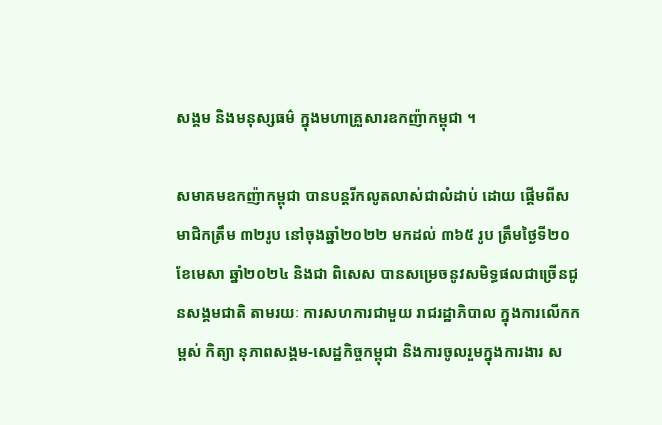សង្គម និងមនុស្សធម៌ ក្នុងមហាគ្រួសារឧកញ៉ាកម្ពុជា ។

សមាគមឧកញ៉ាកម្ពុជា បានបន្តរីកលូតលាស់ជាលំដាប់ ដោយ ផ្តើមពីសមាជិកត្រឹម ៣២រូប នៅចុងឆ្នាំ២០២២ មកដល់ ៣៦៥ រូប ត្រឹមថ្ងៃទី២០ ខែមេសា ឆ្នាំ២០២៤ និងជា ពិសេស បានសម្រេចនូវសមិទ្ធផលជាច្រើនជូនសង្គមជាតិ តាមរយៈ ការសហការជាមួយ រាជរដ្ឋាភិបាល ក្នុងការលើកកម្ពស់ កិត្យា នុភាពសង្គម-សេដ្ឋកិច្ចកម្ពុជា និងការចូលរួមក្នុងការងារ ស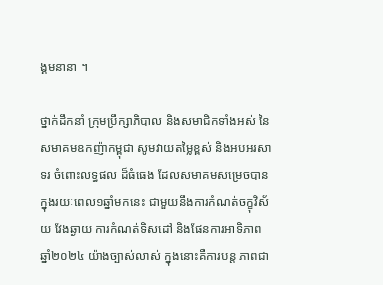ង្គមនានា ។

ថ្នាក់ដឹកនាំ ក្រុមប្រឹក្សាភិបាល និងសមាជិកទាំងអស់ នៃ សមាគមឧកញ៉ាកម្ពុជា សូមវាយតម្លៃខ្ពស់ និងអបអរសាទរ ចំពោះលទ្ធផល ដ៏ធំធេង ដែលសមាគមសម្រេចបាន ក្នុងរយៈពេល១ឆ្នាំមកនេះ ជាមួយនឹងការកំណត់ចក្ខុវិស័យ វែងឆ្ងាយ ការកំណត់ទិសដៅ និងផែនការអាទិភាព ឆ្នាំ២០២៤ យ៉ាងច្បាស់លាស់ ក្នុងនោះគឺការបន្ត ភាពជា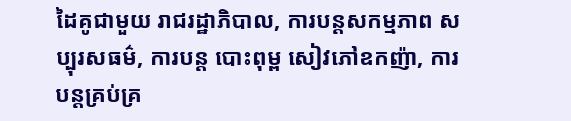ដៃគូជាមួយ រាជរដ្ឋាភិបាល, ការបន្តសកម្មភាព សប្បុរសធម៌, ការបន្ត បោះពុម្ព សៀវភៅឧកញ៉ា, ការបន្តគ្រប់គ្រ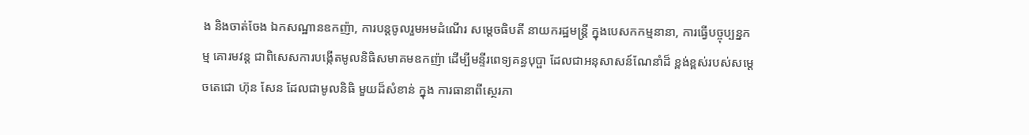ង និងចាត់ចែង ឯកសណ្ឋានឧកញ៉ា, ការបន្តចូលរួមអមដំណើរ សម្តេចធិបតី នាយករដ្ឋមន្ត្រី ក្នុងបេសកកម្មនានា, ការធ្វើបច្ចុប្បន្នកម្ម គោរមវន្ត ជាពិសេសការបង្កើតមូលនិធិសមាគមឧកញ៉ា ដើម្បីមន្ទីរពេទ្យគន្ធបុប្ផា ដែលជាអនុសាសន៍ណែនាំដ៏ ខ្ពង់ខ្ពស់របស់សម្តេចតេជោ ហ៊ុន សែន ដែលជាមូលនិធិ មួយដ៏សំខាន់ ក្នុង ការធានាពីស្ថេរភា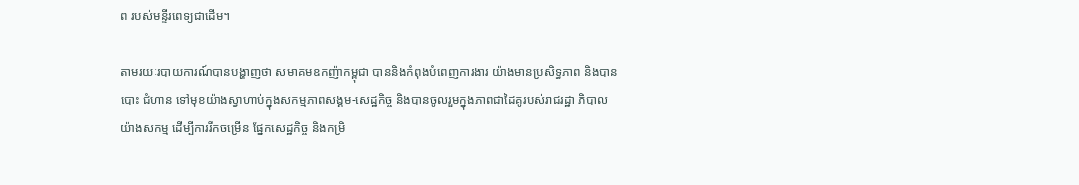ព របស់មន្ទីរពេទ្យជាដើម។

តាមរយៈរបាយការណ៍បានបង្ហាញថា សមាគមឧកញ៉ាកម្ពុជា បាននិងកំពុងបំពេញការងារ យ៉ាងមានប្រសិទ្ធភាព និងបាន បោះ ជំហាន ទៅមុខយ៉ាងស្វាហាប់ក្នុងសកម្មភាពសង្គម-សេដ្ឋកិច្ច និងបានចូលរួមក្នុងភាពជាដៃគូរបស់រាជរដ្ឋា ភិបាល យ៉ាងសកម្ម ដើម្បីការរីកចម្រើន ផ្នែកសេដ្ឋកិច្ច និងកម្រិ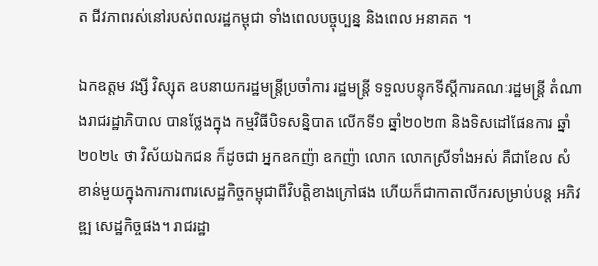ត ជីវភាពរស់នៅរបស់ពលរដ្ឋកម្ពុជា ទាំងពេលបច្ចុប្បន្ន និងពេល អនាគត ។

ឯកឧត្តម វង្សី វិស្សុត ឧបនាយករដ្ឋមន្ត្រីប្រចាំការ រដ្ឋមន្ត្រី ទទួលបន្ទុកទីស្តីការគណៈរដ្ឋមន្ត្រី តំណាងរាជរដ្ឋាភិបាល បានថ្លែងក្នុង កម្មវិធីបិទសន្និបាត លើកទី១ ឆ្នាំ២០២៣ និងទិសដៅផែនការ ឆ្នាំ២០២៤ ថា វិស័យឯកជន ក៏ដូចជា អ្នកឧកញ៉ា ឧកញ៉ា លោក លោកស្រីទាំងអស់ គឺជាខែល សំខាន់មួយក្នុងការការពារសេដ្ឋកិច្ចកម្ពុជាពីវិបត្តិខាងក្រៅផង ហើយក៏ជាកាតាលីករសម្រាប់បន្ត អភិវឌ្ឍ សេដ្ឋកិច្ចផង។ រាជរដ្ឋា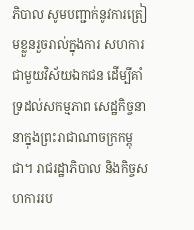ភិបាល សូមបញ្ជាក់នូវការត្រៀមខ្លួនរួចរាល់ក្នុងការ សហការជាមួយវិស័យឯកជន ដើម្បីគាំទ្រដល់សកម្មភាព សេដ្ឋកិច្ចនានាក្នុងព្រះរាជាណាចក្រកម្ពុជា។ រាជរដ្ឋាភិបាល និងកិច្ចសហការរប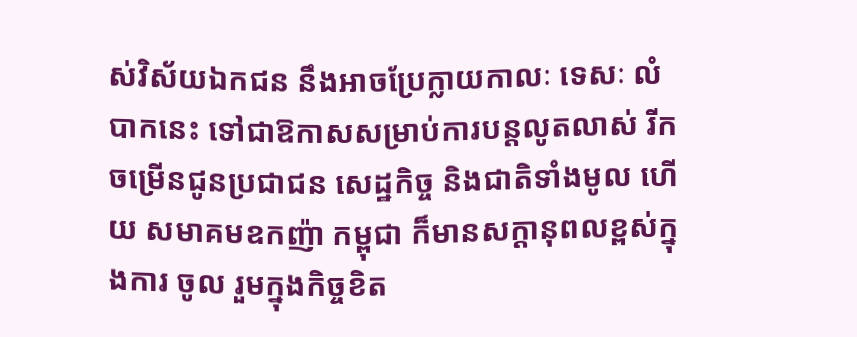ស់វិស័យឯកជន នឹងអាចប្រែក្លាយកាលៈ ទេសៈ លំបាកនេះ ទៅជាឱកាសសម្រាប់ការបន្តលូតលាស់ រីកចម្រើនជូនប្រជាជន សេដ្ឋកិច្ច និងជាតិទាំងមូល ហើយ សមាគមឧកញ៉ា កម្ពុជា ក៏មានសក្តានុពលខ្ពស់ក្នុងការ ចូល រួមក្នុងកិច្ចខិត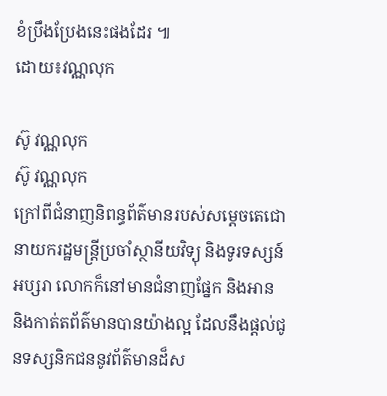ខំប្រឹងប្រែងនេះផងដែរ ៕
ដោយ៖វណ្ណលុក

ស៊ូ វណ្ណលុក
ស៊ូ វណ្ណលុក
ក្រៅពីជំនាញនិពន្ធព័ត៌មានរបស់សម្ដេចតេជោ នាយករដ្ឋមន្ត្រីប្រចាំស្ថានីយវិទ្យុ និងទូរទស្សន៍អប្សរា លោកក៏នៅមានជំនាញផ្នែក និងអាន និងកាត់តព័ត៌មានបានយ៉ាងល្អ ដែលនឹងផ្ដល់ជូនទស្សនិកជននូវព័ត៌មានដ៏ស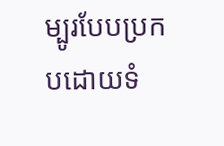ម្បូរបែបប្រកបដោយទំ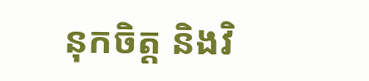នុកចិត្ត និងវិ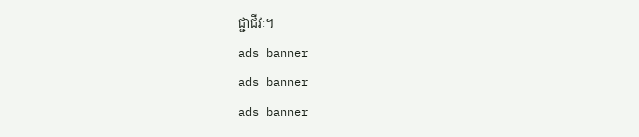ជ្ជាជីវៈ។
ads banner
ads banner
ads banner